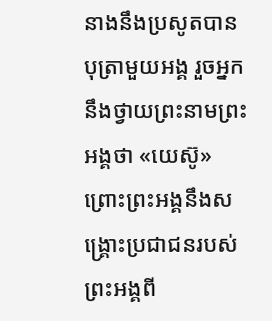នាងនឹងប្រសូតបានបុត្រាមួយអង្គ រួចអ្នកនឹងថ្វាយព្រះនាមព្រះអង្គថា «យេស៊ូ» ព្រោះព្រះអង្គនឹងសង្គ្រោះប្រជាជនរបស់ព្រះអង្គពី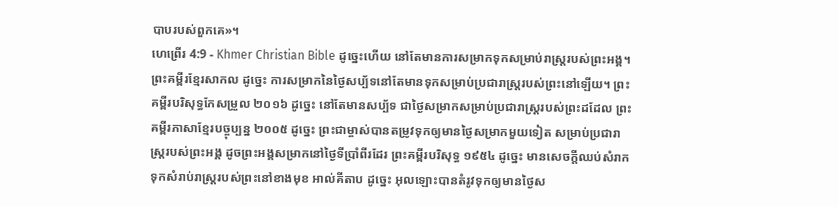បាបរបស់ពួកគេ»។
ហេព្រើរ 4:9 - Khmer Christian Bible ដូច្នេះហើយ នៅតែមានការសម្រាកទុកសម្រាប់រាស្ដ្ររបស់ព្រះអង្គ។ ព្រះគម្ពីរខ្មែរសាកល ដូច្នេះ ការសម្រាកនៃថ្ងៃសប្ប័ទនៅតែមានទុកសម្រាប់ប្រជារាស្ត្ររបស់ព្រះនៅឡើយ។ ព្រះគម្ពីរបរិសុទ្ធកែសម្រួល ២០១៦ ដូច្នេះ នៅតែមានសប្ប័ទ ជាថ្ងៃសម្រាកសម្រាប់ប្រជារាស្ត្ររបស់ព្រះដដែល ព្រះគម្ពីរភាសាខ្មែរបច្ចុប្បន្ន ២០០៥ ដូច្នេះ ព្រះជាម្ចាស់បានតម្រូវទុកឲ្យមានថ្ងៃសម្រាកមួយទៀត សម្រាប់ប្រជារាស្ដ្ររបស់ព្រះអង្គ ដូចព្រះអង្គសម្រាកនៅថ្ងៃទីប្រាំពីរដែរ ព្រះគម្ពីរបរិសុទ្ធ ១៩៥៤ ដូច្នេះ មានសេចក្ដីឈប់សំរាក ទុកសំរាប់រាស្ត្ររបស់ព្រះនៅខាងមុខ អាល់គីតាប ដូច្នេះ អុលឡោះបានតំរូវទុកឲ្យមានថ្ងៃស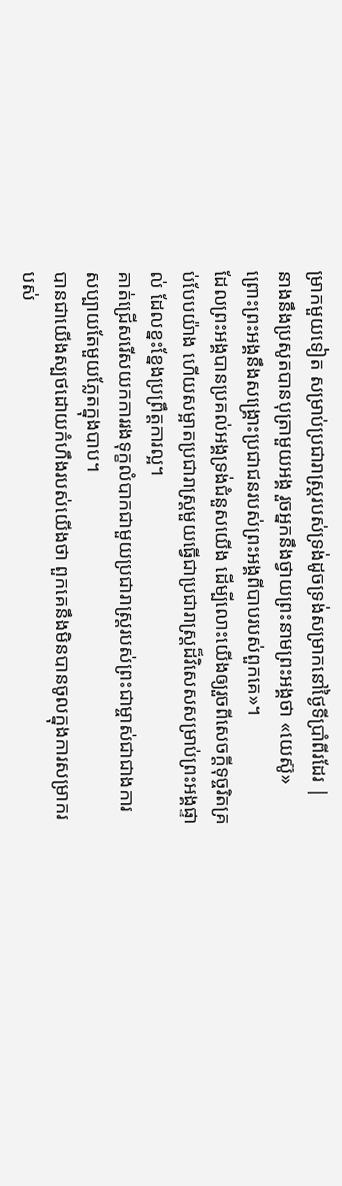ម្រាកមួយទៀត សម្រាប់ប្រជារាស្ដ្ររបស់ទ្រង់ដូចទ្រង់សម្រាកនៅថ្ងៃទីប្រាំពីរដែរ |
នាងនឹងប្រសូតបានបុត្រាមួយអង្គ រួចអ្នកនឹងថ្វាយព្រះនាមព្រះអង្គថា «យេស៊ូ» ព្រោះព្រះអង្គនឹងសង្គ្រោះប្រជាជនរបស់ព្រះអង្គពីបាបរបស់ពួកគេ»។
ដែលព្រះអង្គបានប្រគល់អង្គទ្រង់ជំនួសយើង ដើម្បីលោះយើងឲ្យរួចពីសេចក្ដីទុច្ចរិតគ្រប់បែបយ៉ាង ហើយសម្អាតប្រជារាស្ត្រមួយធ្វើជាប្រជារាស្ដ្រដ៏វិសេសសម្រាប់ព្រះអង្គផ្ទាល់ ដែលខ្នះខ្នែងប្រព្រឹត្ដការល្អ។
គាត់ជ្រើសរើសយកការរងទុក្ខលំបាកជាមួយប្រជារាស្ដ្ររបស់ព្រះជាម្ចាស់ជាជាងការសប្បាយតែមួយភ្លែតក្នុងបាប។
បានជាយើងស្បថដោយកំហឹងរបស់យើងថា ពួកគេនឹងមិនបានចូលក្នុងការសម្រាករបស់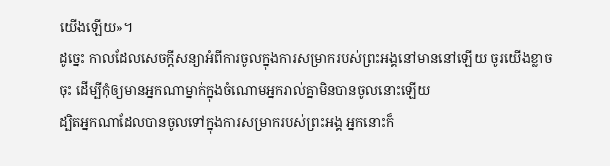យើងឡើយ»។
ដូច្នេះ កាលដែលសេចក្ដីសន្យាអំពីការចូលក្នុងការសម្រាករបស់ព្រះអង្គនៅមាននៅឡើយ ចូរយើងខ្លាចចុះ ដើម្បីកុំឲ្យមានអ្នកណាម្នាក់ក្នុងចំណោមអ្នករាល់គ្នាមិនបានចូលនោះឡើយ
ដ្បិតអ្នកណាដែលបានចូលទៅក្នុងការសម្រាករបស់ព្រះអង្គ អ្នកនោះក៏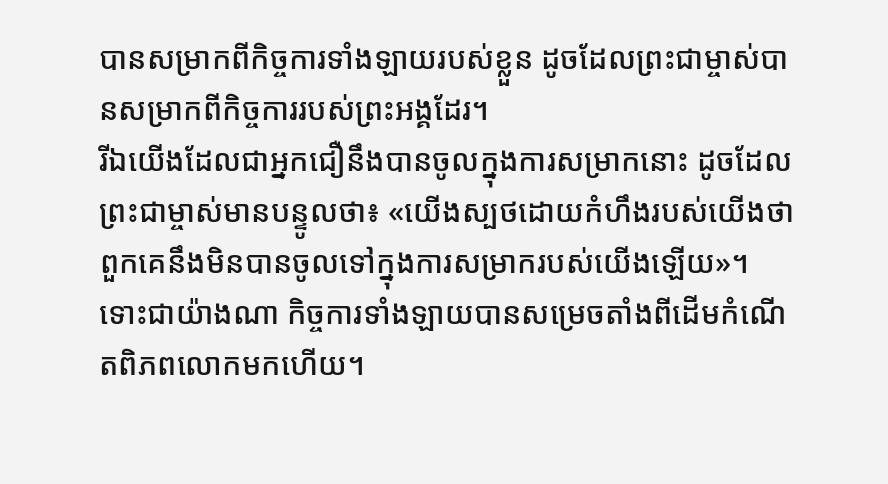បានសម្រាកពីកិច្ចការទាំងឡាយរបស់ខ្លួន ដូចដែលព្រះជាម្ចាស់បានសម្រាកពីកិច្ចការរបស់ព្រះអង្គដែរ។
រីឯយើងដែលជាអ្នកជឿនឹងបានចូលក្នុងការសម្រាកនោះ ដូចដែលព្រះជាម្ចាស់មានបន្ទូលថា៖ «យើងស្បថដោយកំហឹងរបស់យើងថា ពួកគេនឹងមិនបានចូលទៅក្នុងការសម្រាករបស់យើងឡើយ»។ ទោះជាយ៉ាងណា កិច្ចការទាំងឡាយបានសម្រេចតាំងពីដើមកំណើតពិភពលោកមកហើយ។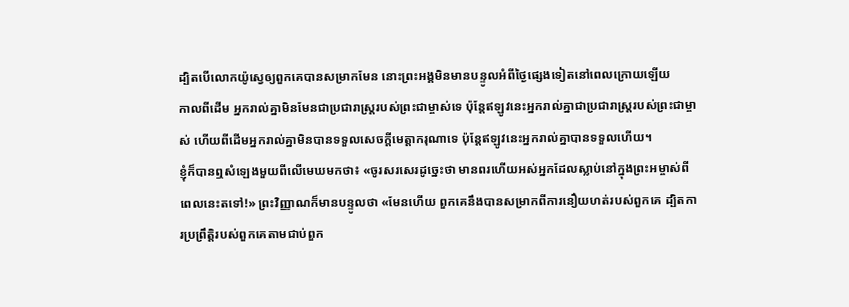ដ្បិតបើលោកយ៉ូស្វេឲ្យពួកគេបានសម្រាកមែន នោះព្រះអង្គមិនមានបន្ទូលអំពីថ្ងៃផ្សេងទៀតនៅពេលក្រោយឡើយ
កាលពីដើម អ្នករាល់គ្នាមិនមែនជាប្រជារាស្ដ្ររបស់ព្រះជាម្ចាស់ទេ ប៉ុន្ដែឥឡូវនេះអ្នករាល់គ្នាជាប្រជារាស្ដ្ររបស់ព្រះជាម្ចាស់ ហើយពីដើមអ្នករាល់គ្នាមិនបានទទួលសេចក្ដីមេត្ដាករុណាទេ ប៉ុន្ដែឥឡូវនេះអ្នករាល់គ្នាបានទទួលហើយ។
ខ្ញុំក៏បានឮសំឡេងមួយពីលើមេឃមកថា៖ «ចូរសរសេរដូច្នេះថា មានពរហើយអស់អ្នកដែលស្លាប់នៅក្នុងព្រះអម្ចាស់ពីពេលនេះតទៅ!» ព្រះវិញ្ញាណក៏មានបន្ទូលថា «មែនហើយ ពួកគេនឹងបានសម្រាកពីការនឿយហត់របស់ពួកគេ ដ្បិតការប្រព្រឹត្ដិរបស់ពួកគេតាមជាប់ពួក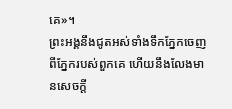គេ»។
ព្រះអង្គនឹងជូតអស់ទាំងទឹកភ្នែកចេញពីភ្នែករបស់ពួកគេ ហើយនឹងលែងមានសេចក្ដី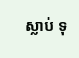ស្លាប់ ទុ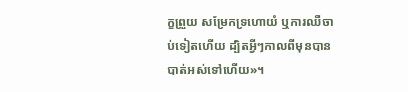ក្ខព្រួយ សម្រែកទ្រហោយំ ឬការឈឺចាប់ទៀតហើយ ដ្បិតអ្វីៗកាលពីមុនបានបាត់អស់ទៅហើយ»។